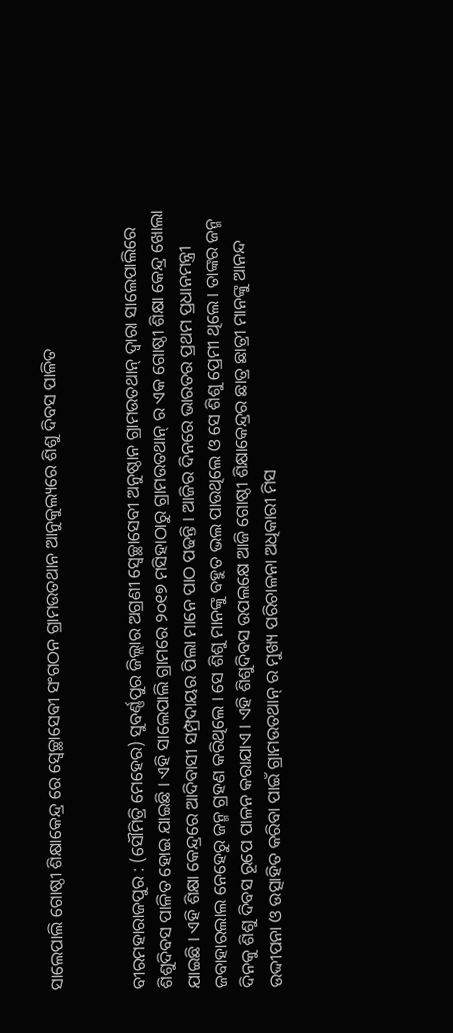ସାଲେପାଲି ଗୋଷ୍ଠୀ ଶିକ୍ଷାକେନ୍ଦ୍ର ରେ ସ୍ୱେଚ୍ଛାସେବୀ ସଂଗଠନ ଗ୍ରାମଉତଥାନ ଆନୁକୁଲ୍ୟରେ ଶିଶୁ ଦିବସ ପାଳିତ


ବୀରମହାରାଜପୁର : (ସୌମିତ୍ରି ମେହେର) ସୁବର୍ଣ୍ଣପୁର ଜିଲ୍ଲାର ଅଗ୍ରଣୀ ସ୍ଵେଚ୍ଛାସେବୀ ଅନୁଷ୍ଠାନ ଗ୍ରାମଉତଥାନ୍ ଦ୍ଵାରା ସାଲେପାଲିରେ ଶିଶୁଦିବସ ପାଳିତ ହୋଇ ଯାଇଛି । ଏହି ସାଲେପାଲି ଗ୍ରାମରେ ୨୦୧୭ ମସିହାଠାରୁ ଗ୍ରାମଉତଥାନ୍ ର ଏକ ଗୋଷ୍ଠୀ ଶିକ୍ଷା କେନ୍ଦ୍ର ଖୋଲା ଯାଇଛି । ଏହି ଶିକ୍ଷା କେନ୍ଦ୍ରରେ ଆଦିବାସୀ ସମ୍ପ୍ରଦାୟର ପିଲା ମାନେ ପାଠ ପଢନ୍ତି । ଆଜିର ଦିନରେ ଭାରତର ପ୍ରଥମ ପ୍ରଧାନମନ୍ତ୍ରୀ ଜବାହାରଲାଲ ନେହେରୁ ଜନ୍ମ ଗ୍ରହଣ କରିଥିଲେ । ସେ ଶିଶୁ ମାନଙ୍କୁ ବହୁତ ଭଲ ପାଉଥିଲେ ଓ ସେ ଶିଶୁ ପ୍ରେମୀ ଥିଲେ । ତାଙ୍କର ଜନ୍ମ ଦିନକୁ ଶିଶୁ ଦିବସ ରୂପେ ପାଳନ କରାଯାଏ । ଏହି ଶିଶୁଦିବସ ଉପଲକ୍ଷେ ଆଜି ଗୋଷ୍ଠୀ ଶିକ୍ଷାକେନ୍ଦ୍ରର ଛାତ୍ର ଛାତ୍ରୀ ମାନଙ୍କୁ ଆନନ୍ଦ ଉଦ୍ଦୀପନା ଓ ଉତ୍ସାହିତ କରିବା ପାଇଁ ଗ୍ରାମଉତଥାନ୍ ର ମୁଖ୍ୟ ପରିଚାଳନା ଅଧିକାରୀ ମିସ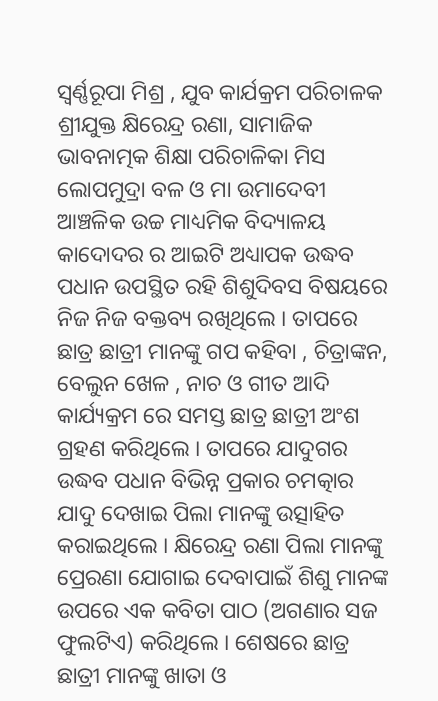ସ୍ଵର୍ଣ୍ଣରୂପା ମିଶ୍ର , ଯୁବ କାର୍ଯକ୍ରମ ପରିଚାଳକ ଶ୍ରୀଯୁକ୍ତ କ୍ଷିରେନ୍ଦ୍ର ରଣା, ସାମାଜିକ ଭାବନାତ୍ମକ ଶିକ୍ଷା ପରିଚାଳିକା ମିସ ଲୋପମୁଦ୍ରା ବଳ ଓ ମା ଉମାଦେବୀ ଆଞ୍ଚଳିକ ଉଚ୍ଚ ମାଧ୍ୟମିକ ବିଦ୍ୟାଳୟ କାଦୋଦର ର ଆଇଟି ଅଧ୍ୟାପକ ଉଦ୍ଧବ ପଧାନ ଉପସ୍ଥିତ ରହି ଶିଶୁଦିବସ ବିଷୟରେ ନିଜ ନିଜ ବକ୍ତବ୍ୟ ରଖିଥିଲେ । ତାପରେ ଛାତ୍ର ଛାତ୍ରୀ ମାନଙ୍କୁ ଗପ କହିବା , ଚିତ୍ରାଙ୍କନ, ବେଲୁନ ଖେଳ , ନାଚ ଓ ଗୀତ ଆଦି କାର୍ଯ୍ୟକ୍ରମ ରେ ସମସ୍ତ ଛାତ୍ର ଛାତ୍ରୀ ଅଂଶ ଗ୍ରହଣ କରିଥିଲେ । ତାପରେ ଯାଦୁଗର ଉଦ୍ଧବ ପଧାନ ବିଭିନ୍ନ ପ୍ରକାର ଚମତ୍କାର ଯାଦୁ ଦେଖାଇ ପିଲା ମାନଙ୍କୁ ଉତ୍ସାହିତ କରାଇଥିଲେ । କ୍ଷିରେନ୍ଦ୍ର ରଣା ପିଲା ମାନଙ୍କୁ ପ୍ରେରଣା ଯୋଗାଇ ଦେବାପାଇଁ ଶିଶୁ ମାନଙ୍କ ଉପରେ ଏକ କବିତା ପାଠ (ଅଗଣାର ସଜ ଫୁଲଟିଏ) କରିଥିଲେ । ଶେଷରେ ଛାତ୍ର ଛାତ୍ରୀ ମାନଙ୍କୁ ଖାତା ଓ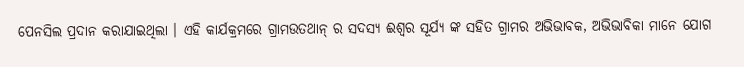ପେନସିଲ ପ୍ରଦାନ କରାଯାଇଥିଲା । ଏହି କାର୍ଯକ୍ରମରେ ଗ୍ରାମଉତଥାନ୍ ର ସଦସ୍ୟ ଈଶ୍ଵର ସୂର୍ଯ୍ୟ ଙ୍କ ସହିତ ଗ୍ରାମର ଅଭିଭାବକ, ଅଭିଭାବିକା ମାନେ ଯୋଗ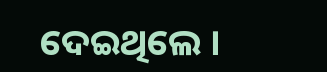ଦେଇଥିଲେ ।